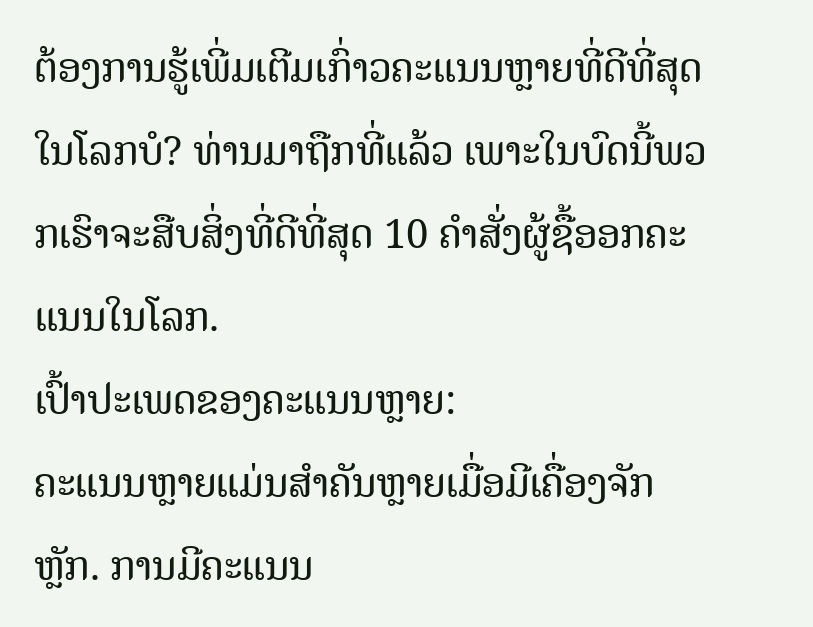ຕ້ອງການຮູ້ເພີ່ມເຕີມເກົ່າວຄະແນນຫຼາຍທີ່ດີທີ່ສຸດໃນໂລກບໍ? ທ່ານມາຖືກທີ່ແລ້ວ ເພາະໃນບົດນີ້ພວກເຮົາຈະສືບສິ່ງທີ່ດີທີ່ສຸດ 10 ຄຳສັ່ງຜູ້ຊື້ອອກຄະແນນໃນໂລກ.
ເປົ້າປະເພດຂອງຄະແນນຫຼາຍ:
ຄະແນນຫຼາຍແມ່ນສຳຄັນຫຼາຍເມື່ອມີເຄື່ອງຈັກຫຼັກ. ການມີຄະແນນ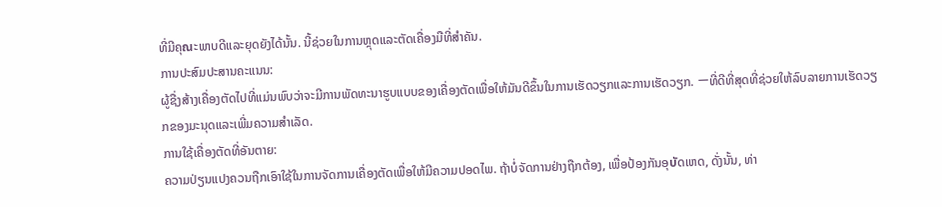ທີ່ມີຄຸณະພາບດີແລະຍຸດຍັງໄດ້ນັ້ນ. ນີ້ຊ່ວຍໃນການຫຼຸດແລະຕັດເຄື່ອງມືທີ່ສຳຄັນ.
ການປະສົມປະສານຄະແນນ:
ຜູ້ຊື່ງສ້າງເຄື່ອງຕັດໄປທີ່ແມ່ນພົບວ່າຈະມີການພັດທະນາຮູບແບບຂອງເຄື່ອງຕັດເພື່ອໃຫ້ມັນດີຂຶ້ນໃນການເຮັດວຽກແລະການເຮັດວຽກ. ーທີ່ດີທີ່ສຸດທີ່ຊ່ວຍໃຫ້ລົບລາຍການເຮັດວຽກຂອງມະນຸດແລະເພີ່ມຄວາມສຳເລັດ.
ການໃຊ້ເຄື່ອງຕັດທີ່ອັນຕາຍ:
ຄວາມປ່ຽນແປງຄວນຖືກເອົາໃຊ້ໃນການຈັດການເຄື່ອງຕັດເພື່ອໃຫ້ມີຄວາມປອດໄພ. ຖ້າບໍ່ຈັດການຢ່າງຖືກຕ້ອງ, ເພື່ອປ້ອງກັນອຸบัດເຫດ, ດັ່ງນັ້ນ, ທ່າ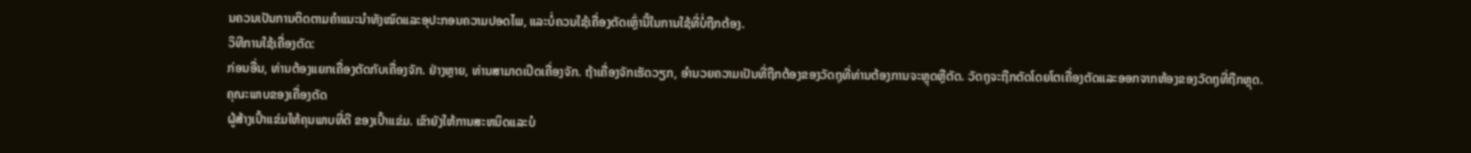ນຄວນເປັນການຕິດຕາມຄຳແນະນຳທັງໝົດແລະອຸປະກອນຄວາມປອດໄພ, ແລະບໍ່ຄວນໃຊ້ເຄື່ອງຕັດເຫຼົ່ານີ້ໃນການໃຊ້ທີ່ບໍ່ຖືກຕ້ອງ.
ວິທີການໃຊ້ເຄື່ອງຕັດ:
ກ່ອນອື່ນ, ທ່ານຕ້ອງແຍກເຄື່ອງຕັດກັບເຄື່ອງຈັກ. ຢ່າງຫຼາຍ, ທ່ານສາມາດເປິດເຄື່ອງຈັກ. ຖ້າເຄື່ອງຈັກເຮັດວຽກ, ອຳນວຍຄວາມເປັນທີ່ຖືກຕ້ອງຂອງວັດຖຸທີ່ທ່ານຕ້ອງການຈະຫຼຸດຫຼືຕັດ. ວັດຖຸຈະຖືກຕັດໂດຍໂຕເຄື່ອງຕັດແລະອອກຈາກຫ້ອງຂອງວັດຖຸທີ່ຖືກຫຼຸດ.
ຄຸณະພາບຂອງເຄື່ອງຕັດ
ຜູ້ສ້າງເປົ້າແຂ່ມໃຫ້ຄຸນພາບທີ່ດີ ຂອງເປົ້າແຂ່ມ. ເຂົາຍັງໃຫ້ການສະຫນິດແລະບໍ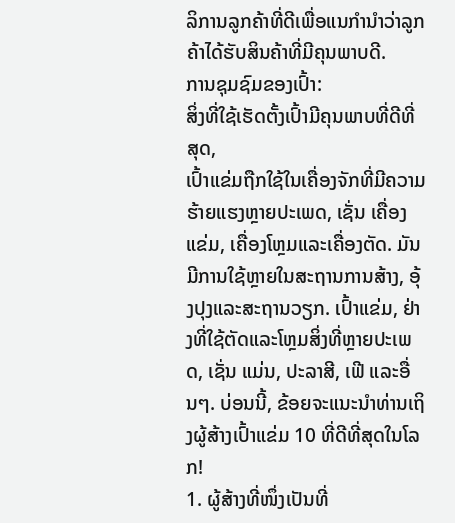ລິການລູກຄ້າທີ່ດີເພື່ອແນກໍານຳວ່າລູກຄ້າໄດ້ຮັບສິນຄ້າທີ່ມີຄຸນພາບດີ.
ການຊຸມຊົມຂອງເປົ້າ:
ສິ່ງທີ່ໃຊ້ເຮັດຕັ້ງເປົ້າມີຄຸນພາບທີ່ດີທີ່ສຸດ,
ເປົ້າແຂ່ມຖືກໃຊ້ໃນເຄື່ອງຈັກທີ່ມີຄວາມຮ້າຍແຮງຫຼາຍປະເພດ, ເຊັ່ນ ເຄື່ອງແຂ່ມ, เຄື່ອງໂຫຼມແລະເຄື່ອງຕັດ. ມັນມີການໃຊ້ຫຼາຍໃນສະຖານການສ້າງ, ອຸ້ງປຸງແລະສະຖານວຽກ. เປົ້າແຂ່ມ, ຢ່າງທີ່ໃຊ້ຕັດແລະໂຫຼມສິ່ງທີ່ຫຼາຍປະເພດ, ເຊັ່ນ ແມ່ນ, ປະລາສີ, ເຟີ ແລະອື່ນໆ. ບ່ອນນີ້, ຂ້ອຍຈະແນະນຳທ່ານເຖິງຜູ້ສ້າງເປົ້າແຂ່ມ 10 ທີ່ດີທີ່ສຸດໃນໂລກ!
1. ຜູ້ສ້າງທີ່ໜຶ່ງເປັນທີ່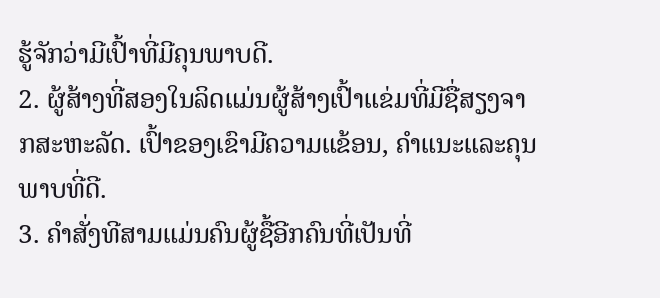ຮູ້ຈັກວ່າມີເປົ້າທີ່ມີຄຸນພາບດີ.
2. ຜູ້ສ້າງທີ່ສອງໃນລິດແມ່ນຜູ້ສ້າງເປົ້າແຂ່ມທີ່ມີຊື່ສຽງຈາກສະຫະລັດ. ເປົ້າຂອງເຂົາມີຄວາມແຂ້ອນ, ຄຳແນະແລະຄຸນພາບທີ່ດີ.
3. ຄຳສັ່ງທີສາມແມ່ນຄົນຜູ້ຊື້ອີກຄົນທີ່ເປັນທີ່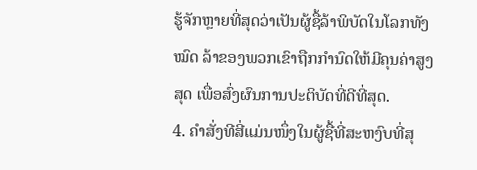ຮູ້ຈັກຫຼາຍທີ່ສຸດວ່າເປັນຜູ້ຊື້ລ້າພິບັດໃນໂລກທັງໝົດ ລ້າຂອງພວກເຂົາຖືກກໍານົດໃຫ້ມີຄຸນຄ່າສູງສຸດ ເພື່ອສົ່ງຜົນການປະຕິບັດທີ່ດີທີ່ສຸດ.
4. ຄຳສັ່ງທີສີ່ແມ່ນໜຶ່ງໃນຜູ້ຊື້ທີ່ສະຫງົບທີ່ສຸ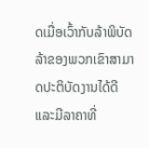ດເມື່ອເວົ້າກັບລ້າພິບັດ ລ້າຂອງພວກເຂົາສາມາດປະຕິບັດງານໄດ້ດີ ແລະມີລາຄາທີ່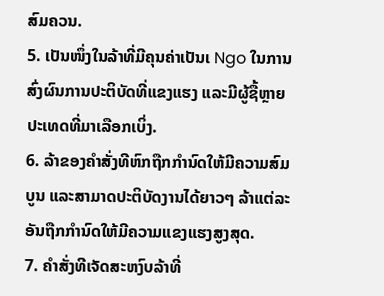ສົມຄວນ.
5. ເປັນໜຶ່ງໃນລ້າທີ່ມີຄຸນຄ່າເປັນເ Ngo ໃນການສົ່ງຜົນການປະຕິບັດທີ່ແຂງແຮງ ແລະມີຜູ້ຊື້ຫຼາຍປະເທດທີ່ມາເລືອກເບິ່ງ.
6. ລ້າຂອງຄຳສັ່ງທີຫົກຖືກກໍານົດໃຫ້ມີຄວາມສົມບູນ ແລະສາມາດປະຕິບັດງານໄດ້ຍາວໆ ລ້າແຕ່ລະອັນຖືກກໍານົດໃຫ້ມີຄວາມແຂງແຮງສູງສຸດ.
7. ຄຳສັ່ງທີເຈັດສະຫງົບລ້າທີ່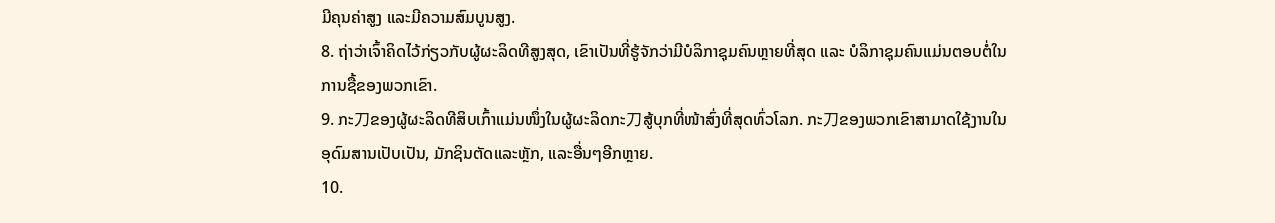ມີຄຸນຄ່າສູງ ແລະມີຄວາມສົມບູນສູງ.
8. ຖ່າວ່າເຈົ້າຄິດໄວ້ກ່ຽວກັບຜູ້ຜະລິດທີສູງສຸດ, ເຂົາເປັນທີ່ຮູ້ຈັກວ່າມີບໍລິກາຊຸມຄົນຫຼາຍທີ່ສຸດ ແລະ ບໍລິກາຊຸມຄົນແມ່ນຕອບຕໍ່ໃນການຊື້ຂອງພວກເຂົາ.
9. ກະ刀ຂອງຜູ້ຜະລິດທີສິບເກົ້າແມ່ນໜຶ່ງໃນຜູ້ຜະລິດກະ刀ສູ້ບຸກທີ່ໜ້າສົ່ງທີ່ສຸດທົ່ວໂລກ. ກະ刀ຂອງພວກເຂົາສາມາດໃຊ້ງານໃນອຸດົມສານເປັບເປັນ, ມັກຊິນຕັດແລະຫຼັກ, ແລະອື່ນໆອີກຫຼາຍ.
10.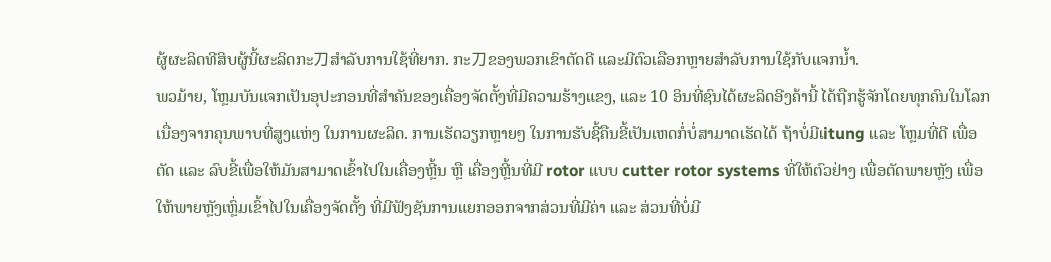ຜູ້ຜະລິດທີສິບຜູ້ນີ້ຜະລິດກະ刀ສຳລັບການໃຊ້ທີ່ຍາກ. ກະ刀ຂອງພວກເຂົາຕັດດີ ແລະມີຕົວເລືອກຫຼາຍສຳລັບການໃຊ້ກັບແຈກນ້ຳ.
ພວມ້າຍ, ໂຫຼມບັນແຈກເປັນອຸປະກອນທີ່ສຳຄັນຂອງເຄື່ອງຈັດຕັ້ງທີ່ມີຄວາມຮ້າງແຂງ, ແລະ 10 ອິນທີ່ຊົນໄດ້ຜະລິດອີງຄ້ານີ້ ໄດ້ຖືກຮູ້ຈັກໂດຍທຸກຄົນໃນໂລກ ເນື່ອງຈາກຄຸນພາບທີ່ສູງແຫ່ງ ໃນການຜະລິດ. ການເຮັດວຽກຫຼາຍໆ ໃນການຮັບຊີ້ຄືນຂີ້ເປັນເຫດກໍ່ບໍ່ສາມາດເຮັດໄດ້ ຖ້າບໍ່ມີເitung ແລະ ໂຫຼມທີ່ດີ ເພື່ອຕັດ ແລະ ລົບຂີ້ເພື່ອໃຫ້ມັນສາມາດເຂົ້າໄປໃນເຄື່ອງຫຼີ້ນ ຫຼື ເຄື່ອງຫຼີ້ນທີ່ມີ rotor ແບບ cutter rotor systems ທີ່ໃຫ້ຕົວຢ່າງ ເພື່ອຕັດພາຍຫຼັງ ເພື່ອໃຫ້ພາຍຫຼັງເຫຼົ່ມເຂົ້າໄປໃນເຄື່ອງຈັດຕັ້ງ ທີ່ມີຟັງຊັນການແຍກອອກຈາກສ່ວນທີ່ມີຄ່າ ແລະ ສ່ວນທີ່ບໍ່ມີ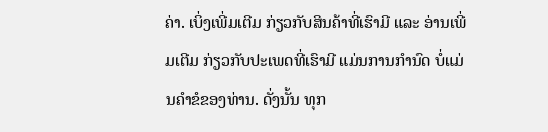ຄ່າ. ເບິ່ງເພີ່ມເຕີມ ກ່ຽວກັບສິນຄ້າທີ່ເຮົາມີ ແລະ ອ່ານເພີ່ມເຕີມ ກ່ຽວກັບປະເພດທີ່ເຮົາມີ ແມ່ນການກຳນົດ ບໍ່ແມ່ນຄຳຂໍຂອງທ່ານ. ດັ່ງນັ້ນ ທຸກ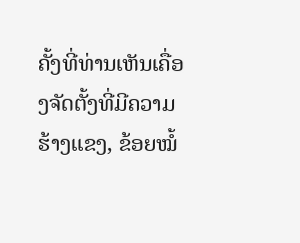ຄັ້ງທີ່ທ່ານເຫັນເຄື່ອງຈັດຕັ້ງທີ່ມີຄວາມຮ້າງແຂງ, ຂ້ອຍໝໍ້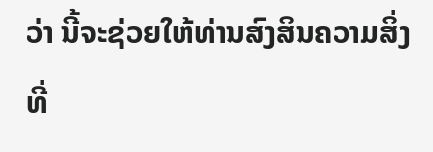ວ່າ ນີ້ຈະຊ່ວຍໃຫ້ທ່ານສົງສິນຄວາມສິ່ງທີ່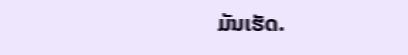ມັນເຮັດ.